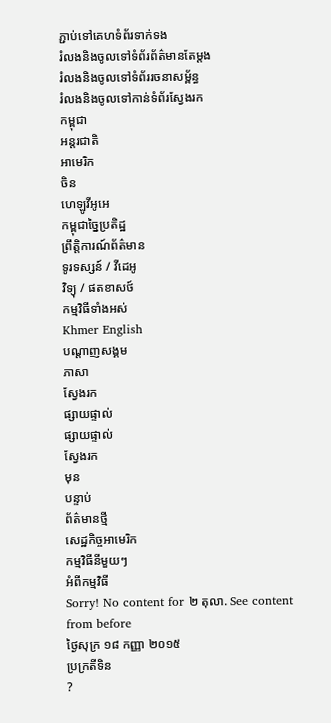ភ្ជាប់ទៅគេហទំព័រទាក់ទង
រំលងនិងចូលទៅទំព័រព័ត៌មានតែម្តង
រំលងនិងចូលទៅទំព័ររចនាសម្ព័ន្ធ
រំលងនិងចូលទៅកាន់ទំព័រស្វែងរក
កម្ពុជា
អន្តរជាតិ
អាមេរិក
ចិន
ហេឡូវីអូអេ
កម្ពុជាច្នៃប្រតិដ្ឋ
ព្រឹត្តិការណ៍ព័ត៌មាន
ទូរទស្សន៍ / វីដេអូ
វិទ្យុ / ផតខាសថ៍
កម្មវិធីទាំងអស់
Khmer English
បណ្តាញសង្គម
ភាសា
ស្វែងរក
ផ្សាយផ្ទាល់
ផ្សាយផ្ទាល់
ស្វែងរក
មុន
បន្ទាប់
ព័ត៌មានថ្មី
សេដ្ឋកិច្ចអាមេរិក
កម្មវិធីនីមួយៗ
អំពីកម្មវិធី
Sorry! No content for ២ តុលា. See content from before
ថ្ងៃសុក្រ ១៨ កញ្ញា ២០១៥
ប្រក្រតីទិន
?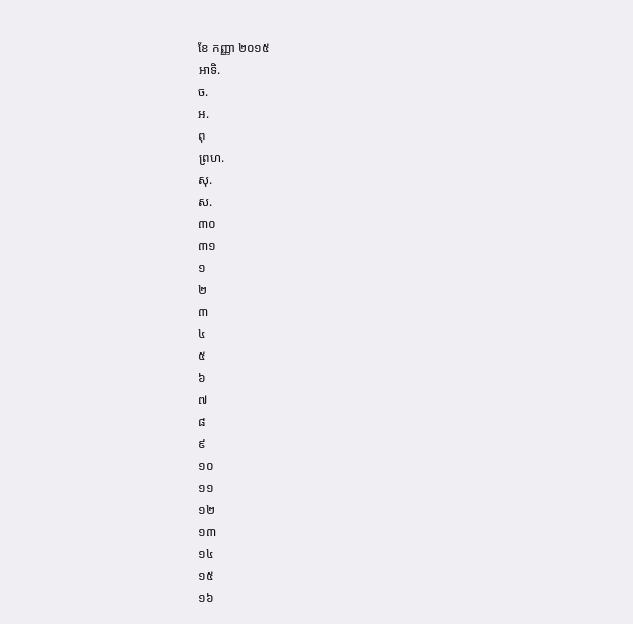ខែ កញ្ញា ២០១៥
អាទិ.
ច.
អ.
ពុ
ព្រហ.
សុ.
ស.
៣០
៣១
១
២
៣
៤
៥
៦
៧
៨
៩
១០
១១
១២
១៣
១៤
១៥
១៦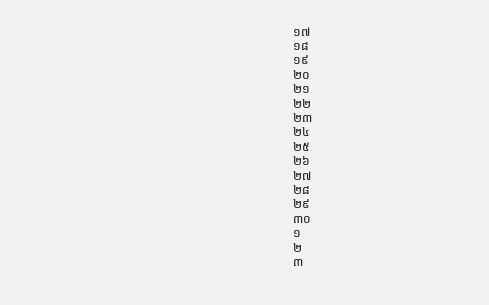១៧
១៨
១៩
២០
២១
២២
២៣
២៤
២៥
២៦
២៧
២៨
២៩
៣០
១
២
៣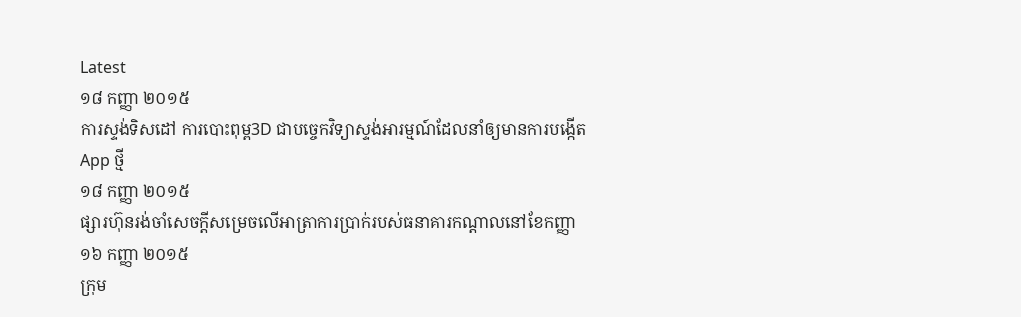Latest
១៨ កញ្ញា ២០១៥
ការស្ទង់ទិសដៅ ការបោះពុម្ព3D ជាបច្ចេកវិទ្យាស្ទង់អារម្មណ៍ដែលនាំឲ្យមានការបង្កើត App ថ្មី
១៨ កញ្ញា ២០១៥
ផ្សារហ៊ុនរង់ចាំសេចក្តីសម្រេចលើអាត្រាការប្រាក់របស់ធនាគារកណ្តាលនៅខែកញ្ញា
១៦ កញ្ញា ២០១៥
ក្រុម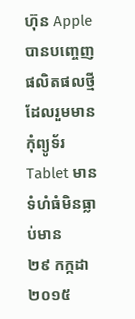ហ៊ុន Apple បានបញ្ចេញផលិតផលថ្មី ដែលរួមមានកុំព្យូទ័រ Tablet មានទំហំធំមិនធ្លាប់មាន
២៩ កក្កដា ២០១៥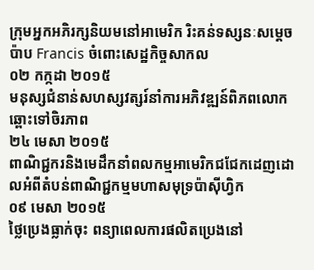ក្រុមអ្នកអភិរក្សនិយមនៅអាមេរិក រិះគន់ទស្សនៈសម្តេចប៉ាប Francis ចំពោះសេដ្ឋកិច្ចសាកល
០២ កក្កដា ២០១៥
មនុស្សជំនាន់សហស្សវត្សរ៍នាំការអភិវឌ្ឍន៍ពិភពលោកឆ្ពោះទៅចិរភាព
២៤ មេសា ២០១៥
ពាណិជ្ជករនិងមេដឹកនាំពលកម្មអាមេរិកជជែកដេញដោលអំពីតំបន់ពាណិជ្ជកម្មមហាសមុទ្រប៉ាស៊ីហ្វិក
០៩ មេសា ២០១៥
ថ្លៃប្រេងធ្លាក់ចុះ ពន្យាពេលការផលិតប្រេងនៅ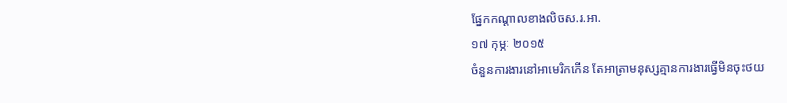ផ្នែកកណ្តាលខាងលិចស.រ.អា.
១៧ កុម្ភៈ ២០១៥
ចំនួនការងារនៅអាមេរិកកើន តែអាត្រាមនុស្សគ្មានការងារធ្វើមិនចុះថយ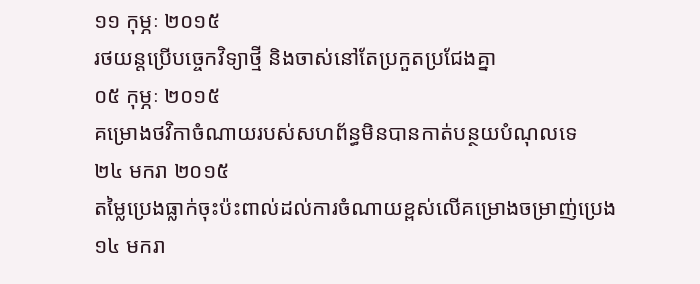១១ កុម្ភៈ ២០១៥
រថយន្តប្រើបច្ចេកវិទ្យាថ្មី និងចាស់នៅតែប្រកួតប្រជែងគ្នា
០៥ កុម្ភៈ ២០១៥
គម្រោងថវិកាចំណាយរបស់សហព័ន្ធមិនបានកាត់បន្ថយបំណុលទេ
២៤ មករា ២០១៥
តម្លៃប្រេងធ្លាក់ចុះប៉ះពាល់ដល់ការចំណាយខ្ពស់លើគម្រោងចម្រាញ់ប្រេង
១៤ មករា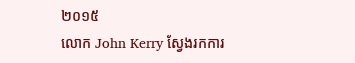២០១៥
លោក John Kerry ស្វែងរកការ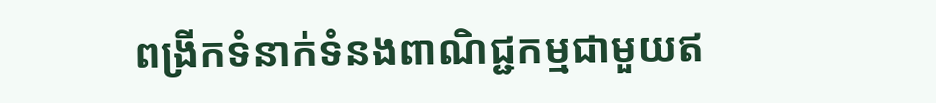ពង្រីកទំនាក់ទំនងពាណិជ្ជកម្មជាមួយឥ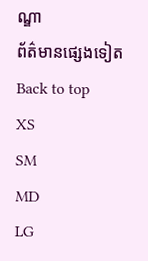ណ្ឌា
ព័ត៌មានផ្សេងទៀត
Back to top
XS
SM
MD
LG